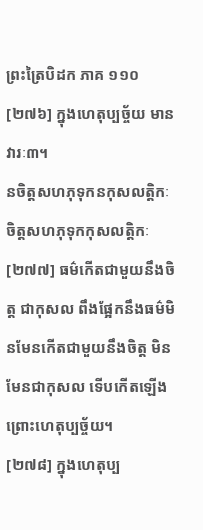ព្រះត្រៃបិដក ភាគ ១១០
[២៧៦] ក្នុងហេតុប្បច្ច័យ មានវារៈ៣។
នចិត្តសហភុទុកនកុសលត្តិកៈ
ចិត្តសហភុទុកកុសលត្តិកៈ
[២៧៧] ធម៌កើតជាមួយនឹងចិត្ត ជាកុសល ពឹងផ្អែកនឹងធម៌មិនមែនកើតជាមួយនឹងចិត្ត មិនមែនជាកុសល ទើបកើតឡើង ព្រោះហេតុប្បច្ច័យ។
[២៧៨] ក្នុងហេតុប្ប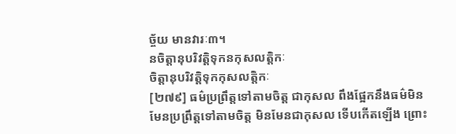ច្ច័យ មានវារៈ៣។
នចិត្តានុបរិវត្តិទុកនកុសលត្តិកៈ
ចិត្តានុបរិវត្តិទុកកុសលត្តិកៈ
[២៧៩] ធម៌ប្រព្រឹត្តទៅតាមចិត្ត ជាកុសល ពឹងផ្អែកនឹងធម៌មិនមែនប្រព្រឹត្តទៅតាមចិត្ត មិនមែនជាកុសល ទើបកើតឡើង ព្រោះ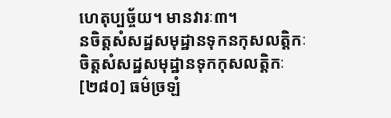ហេតុប្បច្ច័យ។ មានវារៈ៣។
នចិត្តសំសដ្ឋសមុដ្ឋានទុកនកុសលត្តិកៈ
ចិត្តសំសដ្ឋសមុដ្ឋានទុកកុសលត្តិកៈ
[២៨០] ធម៌ច្រឡំ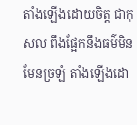តាំងឡើងដោយចិត្ត ជាកុសល ពឹងផ្អែកនឹងធម៌មិនមែនច្រឡំ តាំងឡើងដោ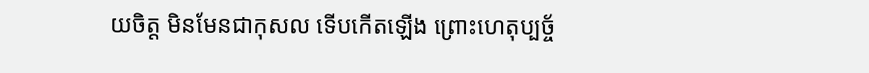យចិត្ត មិនមែនជាកុសល ទើបកើតឡើង ព្រោះហេតុប្បច្ច័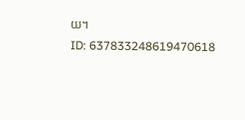យ។
ID: 637833248619470618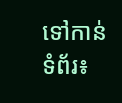ទៅកាន់ទំព័រ៖